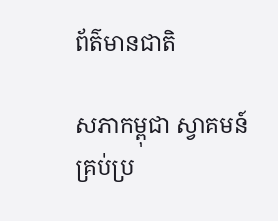ព័ត៌មានជាតិ

សភាកម្ពុជា ស្វាគមន៍ គ្រប់ប្រ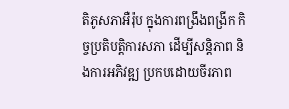តិភូសភាអឺរ៉ុប ក្នុងការពង្រឹងពង្រីក កិច្ចប្រតិបត្តិការសភា ដើម្បីសន្តិភាព និងការអភិវឌ្ឍ ប្រកបដោយចីរភាព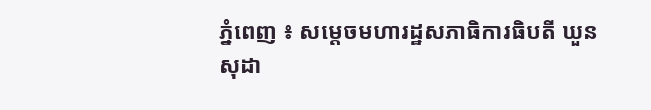ភ្នំពេញ ៖ សម្តេចមហារដ្ឋសភាធិការធិបតី ឃួន សុដា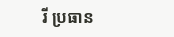រី ប្រធាន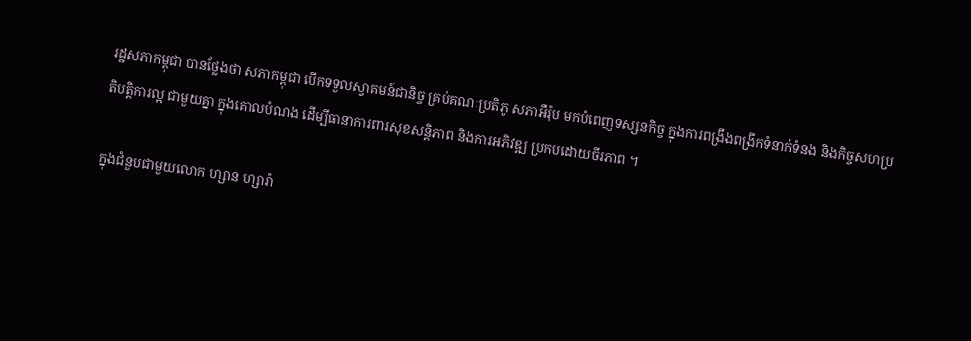រដ្ឋសភាកម្ពុជា បានថ្លែងថា សភាកម្ពុជា បើកទទួលស្វាគមន៍ជានិច្ច គ្រប់គណៈប្រតិភូ សភាអឺរ៉ុប មកបំពេញទស្សនកិច្ច ក្នុងការពង្រឹងពង្រីកទំនាក់ទំនង និងកិច្ចសហប្រតិបត្តិការល្អ ជាមួយគ្នា ក្នុងគោលបំណង ដើម្បីធានាការពារសុខសន្តិភាព និងការអភិវឌ្ឍ ប្រកបដោយចីរភាព ។

ក្នុងជំនួបជាមួយលោក ហ្សាន ហ្សារ៉ា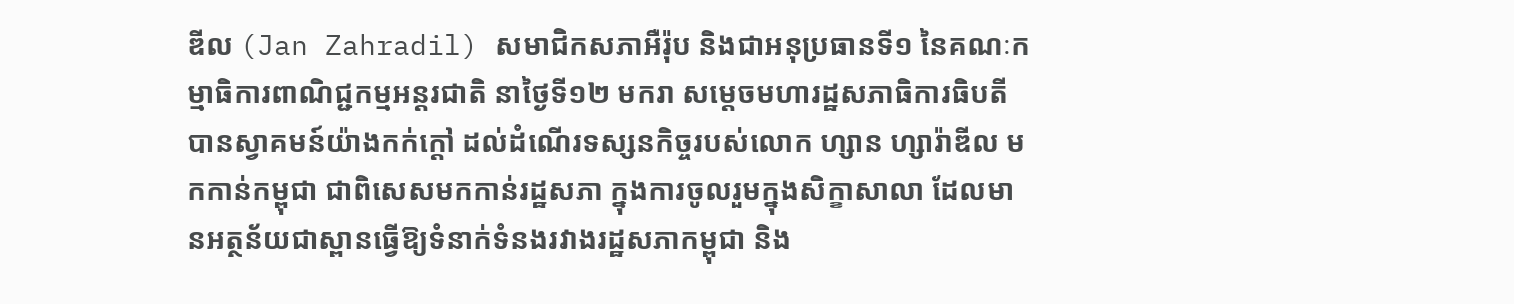ឌីល (Jan Zahradil) សមាជិកសភាអឺរ៉ុប និងជាអនុប្រធានទី១ នៃគណៈកម្មាធិការពាណិជ្ជកម្មអន្តរជាតិ នាថ្ងៃទី១២ មករា សម្តេចមហារដ្ឋសភាធិការធិបតី បានស្វាគមន៍យ៉ាងកក់ក្តៅ ដល់ដំណើរទស្សនកិច្ចរបស់លោក ហ្សាន ហ្សារ៉ាឌីល មកកាន់កម្ពុជា ជាពិសេសមកកាន់រដ្ឋសភា ក្នុងការចូលរួមក្នុងសិក្ខាសាលា ដែលមានអត្ថន័យជាស្ពានធ្វើឱ្យទំនាក់ទំនងរវាងរដ្ឋសភាកម្ពុជា និង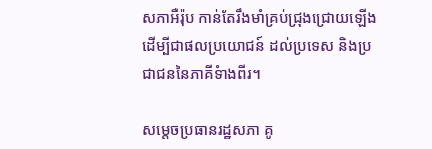សភាអឺរ៉ុប កាន់តែរឹងមាំគ្រប់ជ្រុងជ្រោយឡើង ដើម្បីជាផលប្រយោជន៍ ដល់ប្រទេស និងប្រជាជននៃភាគីទំាងពីរ។

សម្តេចប្រធានរដ្ឋសភា គូ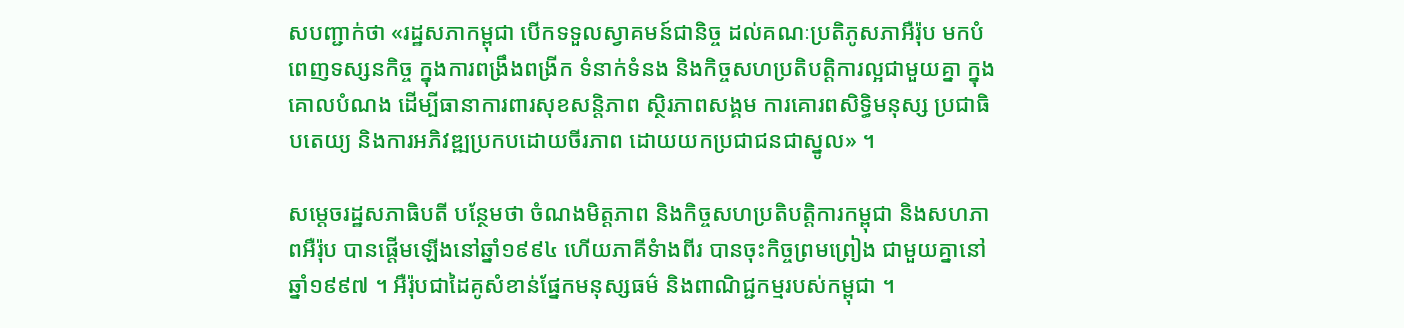សបញ្ជាក់ថា «រដ្ឋសភាកម្ពុជា បើកទទួលស្វាគមន៍ជានិច្ច ដល់គណៈប្រតិភូសភាអឺរ៉ុប មកបំពេញទស្សនកិច្ច ក្នុងការពង្រឹងពង្រីក ទំនាក់ទំនង និងកិច្ចសហប្រតិបត្តិការល្អជាមួយគ្នា ក្នុងគោលបំណង ដើម្បីធានាការពារសុខសន្តិភាព ស្ថិរភាពសង្គម ការគោរពសិទ្ធិមនុស្ស ប្រជាធិបតេយ្យ និងការអភិវឌ្ឍប្រកបដោយចីរភាព ដោយយកប្រជាជនជាស្នូល» ។

សម្តេចរដ្ឋសភាធិបតី បន្ថែមថា ចំណងមិត្តភាព និងកិច្ចសហប្រតិបត្តិការកម្ពុជា និងសហភាពអឺរ៉ុប បានផ្តើមឡើងនៅឆ្នាំ១៩៩៤ ហើយភាគីទំាងពីរ បានចុះកិច្ចព្រមព្រៀង ជាមួយគ្នានៅឆ្នាំ១៩៩៧ ។ អឺរ៉ុបជាដៃគូសំខាន់ផ្នែកមនុស្សធម៌ និងពាណិជ្ជកម្មរបស់កម្ពុជា ។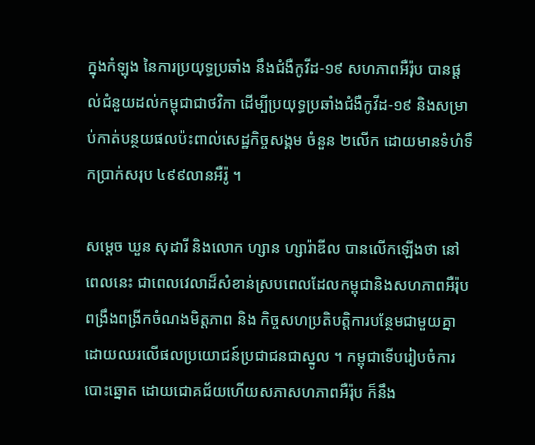ក្នុងកំឡុង នៃការប្រយុទ្ធប្រឆាំង នឹងជំងឺកូវីដ-១៩ សហភាពអឺរ៉ុប បានផ្តល់ជំនួយដល់កម្ពុជាជាថវិកា ដើម្បីប្រយុទ្ធប្រឆាំងជំងឺកូវីដ-១៩ និងសម្រាប់កាត់បន្ថយផលប៉ះពាល់សេដ្ឋកិច្ចសង្គម ចំនួន ២លើក ដោយមានទំហំទឹកប្រាក់សរុប ៤៩៩លានអឺរ៉ូ ។

សម្តេច ឃួន សុដារី និងលោក ហ្សាន ហ្សារ៉ាឌីល បានលើកឡើងថា នៅពេលនេះ ជាពេលវេលាដ៏សំខាន់ស្របពេលដែលកម្ពុជានិងសហភាពអឺរ៉ុប ពង្រឹងពង្រីកចំណងមិត្តភាព និង កិច្ចសហប្រតិបត្តិការបន្ថែមជាមួយគ្នា ដោយឈរលើផលប្រយោជន៍ប្រជាជនជាស្នូល ។ កម្ពុជាទើបរៀបចំការបោះឆ្នោត ដោយជោគជ័យហើយសភាសហភាពអឺរ៉ុប ក៏នឹង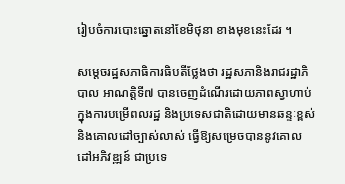រៀបចំការបោះឆ្នោតនៅខែមិថុនា ខាងមុខនេះដែរ ។

សម្តេចរដ្ឋសភាធិការធិបតីថ្លែងថា រដ្ឋសភានិងរាជរដ្ឋាភិបាល អាណត្តិទី៧ បានចេញដំណើរដោយភាពស្វាហាប់ ក្នុងការបម្រើពលរដ្ឋ និងប្រទេសជាតិដោយមានឆន្ទៈខ្ពស់ និងគោលដៅច្បាស់លាស់ ធ្វើឱ្យសម្រេចបាននូវគោលដៅអភិវឌ្ឍន៍ ជាប្រទេ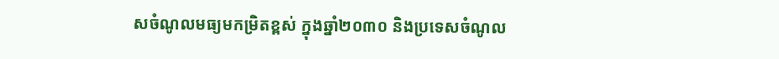សចំណូលមធ្យមកម្រិតខ្ពស់ ក្នុងឆ្នាំ២០៣០ និងប្រទេសចំណូល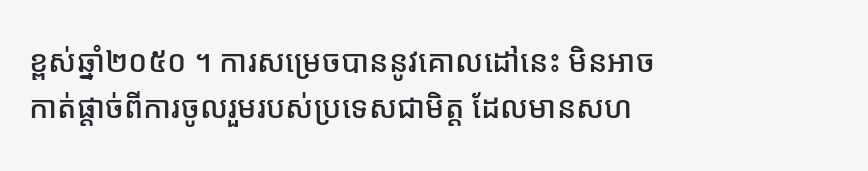ខ្ពស់ឆ្នាំ២០៥០ ។ ការសម្រេចបាននូវគោលដៅនេះ មិនអាចកាត់ផ្តាច់ពីការចូលរួមរបស់ប្រទេសជាមិត្ត ដែលមានសហ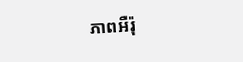ភាពអឺរ៉ុ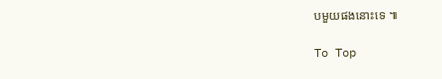បមួយផងនោះទេ ៕

To Top